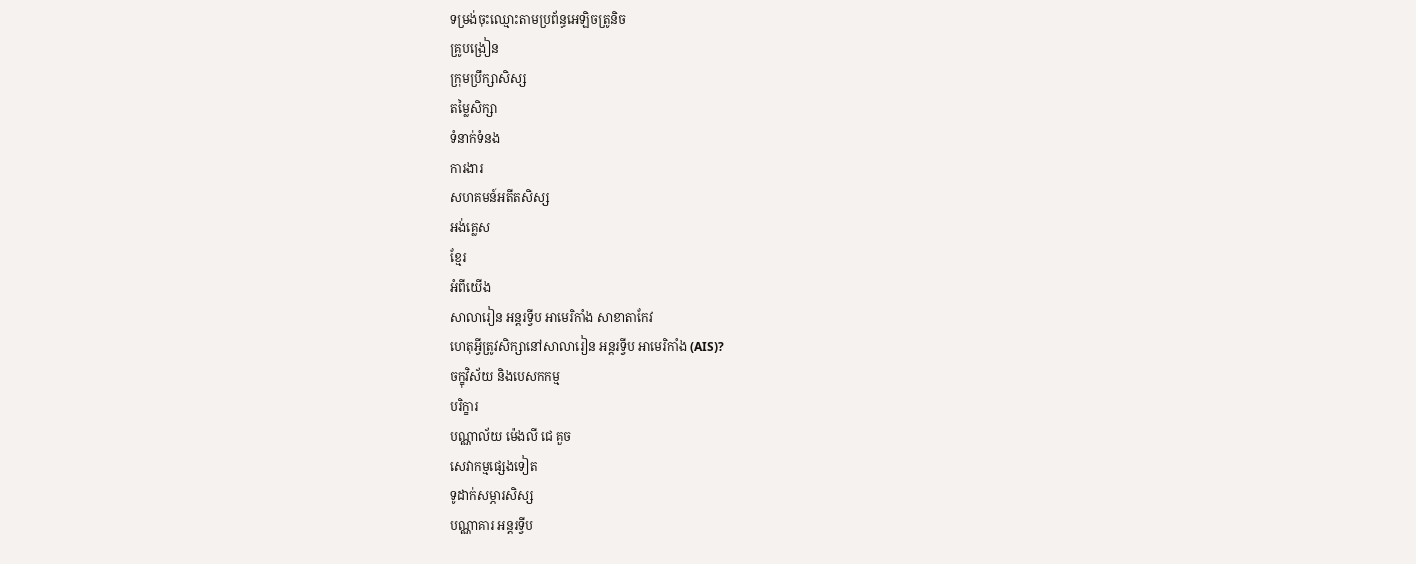ទម្រង់ចុះឈ្មោះតាមប្រព័ន្ធអេឡិចត្រូនិច
គ្រូបង្រៀន
ក្រុមប្រឹក្សាសិស្ស
តម្លៃសិក្សា
ទំនាក់ទំនង
ការងារ
សហគមន៍អតីតសិស្ស
អង់គ្លេស
ខ្មែរ
អំពីយើង
សាលារៀន អន្តរទ្វីប អាមេរិកាំង សាខាតាកែវ
ហេតុអ្វីត្រូវសិក្សានៅសាលារៀន អន្តរទ្វីប អាមេរិកាំង (AIS)?
ចក្ខុវិស័យ និងបេសកកម្ម
បរិក្ខារ
បណ្ណាល័យ ម៉េងលី ជេ គួច
សេវាកម្មផ្សេងទៀត
ទូដាក់សម្ភារសិស្ស
បណ្ណាគារ អន្តរទ្វីប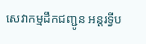សេវាកម្មដឹកជញ្ជូន អន្តរទ្វីប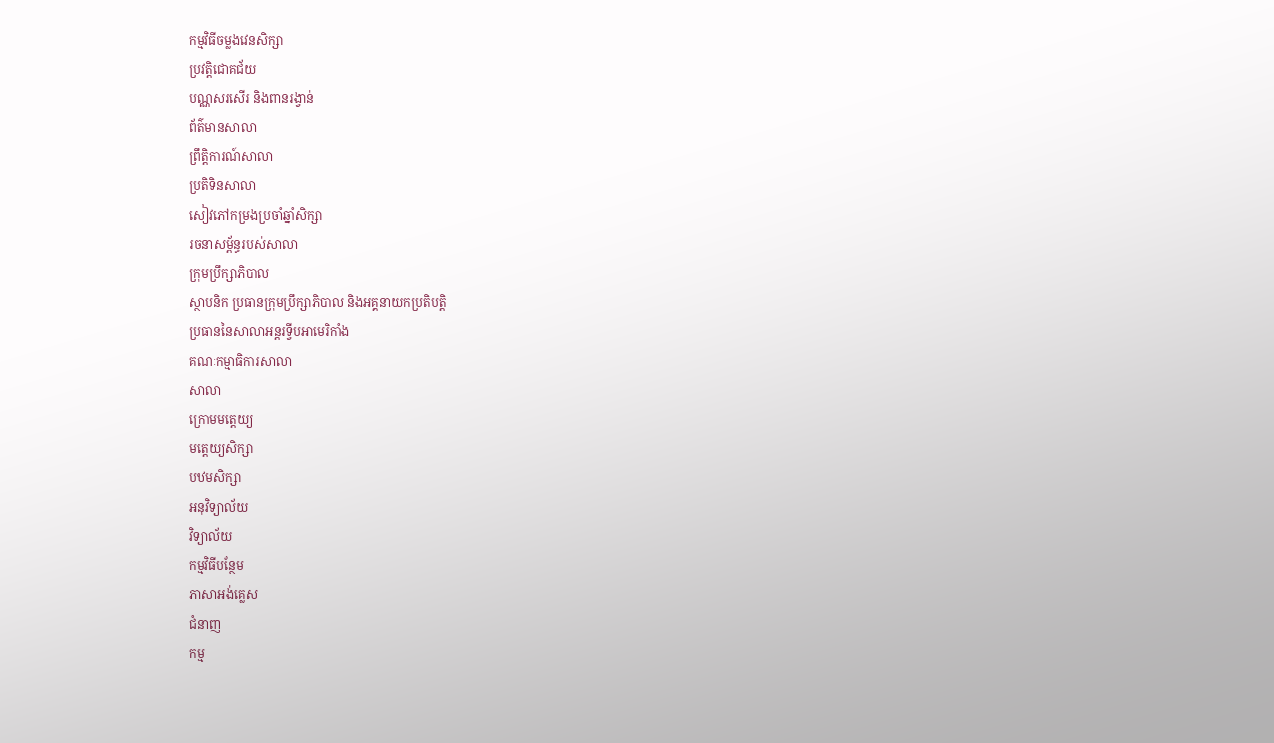កម្មវិធីចម្លងវេនសិក្សា
ប្រវត្តិជោគជ័យ
បណ្ណសរសើរ និងពានរង្វាន់
ព័ត៌មានសាលា
ព្រឹត្តិការណ៍សាលា
ប្រតិទិនសាលា
សៀវភៅកម្រងប្រចាំឆ្នាំសិក្សា
រចនាសម្ព័ន្ធរបស់សាលា
ក្រុមប្រឹក្សាភិបាល
ស្ថាបនិក ប្រធានក្រុមប្រឹក្សាភិបាល និងអគ្គនាយកប្រតិបត្តិ
ប្រធាននៃសាលាអន្តរទ្វីបអាមេរិកាំង
គណៈកម្មាធិការសាលា
សាលា
ក្រោមមត្តេយ្យ
មត្តេយ្យសិក្សា
បឋមសិក្សា
អនុវិទ្យាល័យ
វិទ្យាល័យ
កម្មវិធីបន្ថែម
ភាសាអង់គ្លេស
ជំនាញ
កម្ម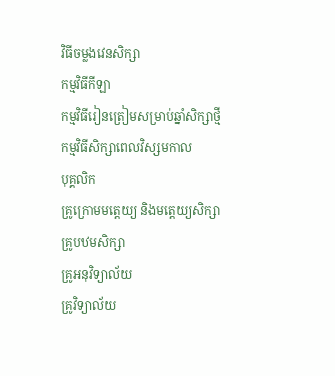វិធីចម្លងវេនសិក្សា
កម្មវិធីកីឡា
កម្មវិធីរៀនត្រៀមសម្រាប់ឆ្នាំសិក្សាថ្មី
កម្មវិធីសិក្សាពេលវិស្សមកាល
បុគ្គលិក
គ្រូក្រោមមត្តេយ្យ និងមត្តេយ្យសិក្សា
គ្រូបឋមសិក្សា
គ្រូអនុវិទ្យាល័យ
គ្រូវិទ្យាល័យ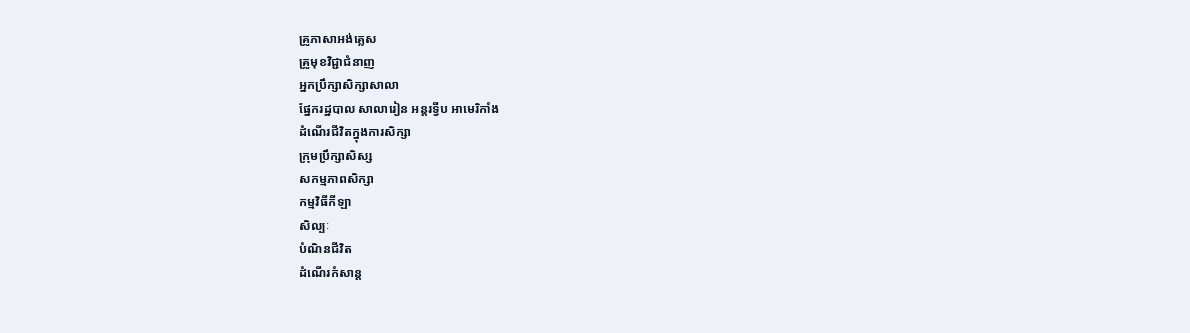គ្រូភាសាអង់គ្លេស
គ្រូមុខវិជ្ជាជំនាញ
អ្នកប្រឹក្សាសិក្សាសាលា
ផ្នែករដ្ឋបាល សាលារៀន អន្តរទ្វីប អាមេរិកាំង
ដំណើរជីវិតក្នុងការសិក្សា
ក្រុមប្រឹក្សាសិស្ស
សកម្មភាពសិក្សា
កម្មវិធីកីឡា
សិល្បៈ
បំណិនជីវិត
ដំណើរកំសាន្ត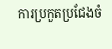ការប្រកួតប្រជែងចំ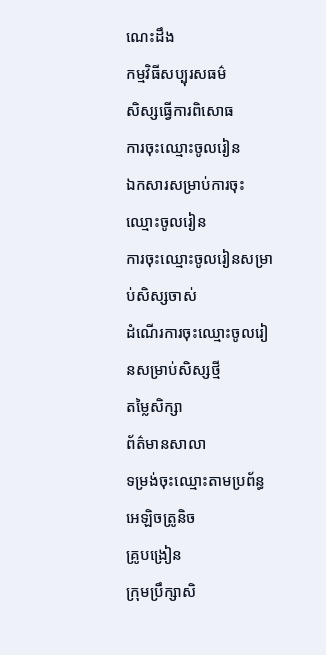ណេះដឹង
កម្មវិធីសប្បុរសធម៌
សិស្សធ្វើការពិសោធ
ការចុះឈ្មោះចូលរៀន
ឯកសារសម្រាប់ការចុះឈ្មោះចូលរៀន
ការចុះឈ្មោះចូលរៀនសម្រាប់សិស្សចាស់
ដំណើរការចុះឈ្មោះចូលរៀនសម្រាប់សិស្សថ្មី
តម្លៃសិក្សា
ព័ត៌មានសាលា
ទម្រង់ចុះឈ្មោះតាមប្រព័ន្ធអេឡិចត្រូនិច
គ្រូបង្រៀន
ក្រុមប្រឹក្សាសិ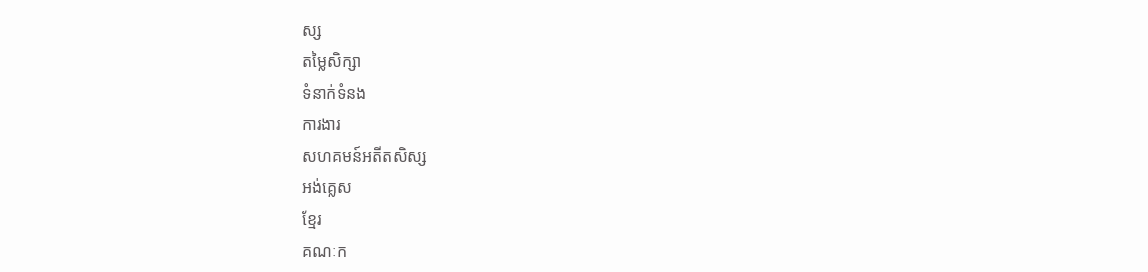ស្ស
តម្លៃសិក្សា
ទំនាក់ទំនង
ការងារ
សហគមន៍អតីតសិស្ស
អង់គ្លេស
ខ្មែរ
គណៈក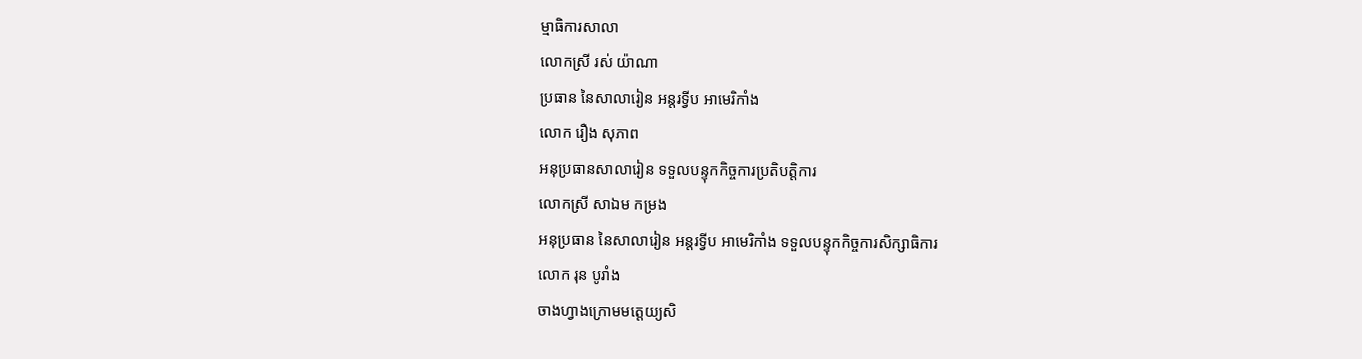ម្មាធិការសាលា
លោកស្រី រស់ យ៉ាណា
ប្រធាន នៃសាលារៀន អន្តរទ្វីប អាមេរិកាំង
លោក រឿង សុភាព
អនុប្រធានសាលារៀន ទទួលបន្ទុកកិច្ចការប្រតិបត្តិការ
លោកស្រី សាឯម កម្រង
អនុប្រធាន នៃសាលារៀន អន្តរទ្វីប អាមេរិកាំង ទទួលបន្ទុកកិច្ចការសិក្សាធិការ
លោក រុន បូរាំង
ចាងហ្វាងក្រោមមត្តេយ្យសិ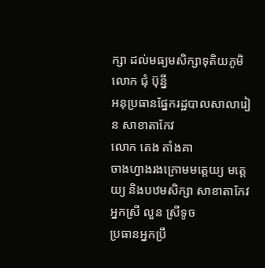ក្សា ដល់មធ្យមសិក្សាទុតិយភូមិ
លោក ជុំ ប៊ុន្នី
អនុប្រធានផ្នែករដ្ឋបាលសាលារៀន សាខាតាកែវ
លោក តេង តាំងគា
ចាងហ្វាងរងក្រោមមត្តេយ្យ មត្តេយ្យ និងបឋមសិក្សា សាខាតាកែវ
អ្នកស្រី លួន ស្រីទូច
ប្រធានអ្នកប្រឹ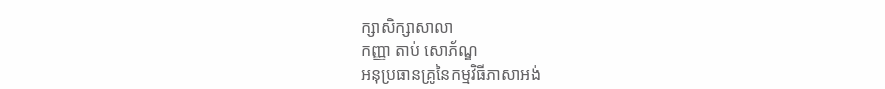ក្សាសិក្សាសាលា
កញ្ញា តាប់ សោភ័ណ្ឌ
អនុប្រធានគ្រូនៃកម្មវិធីភាសាអង់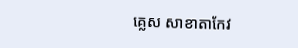គ្លេស សាខាតាកែវ